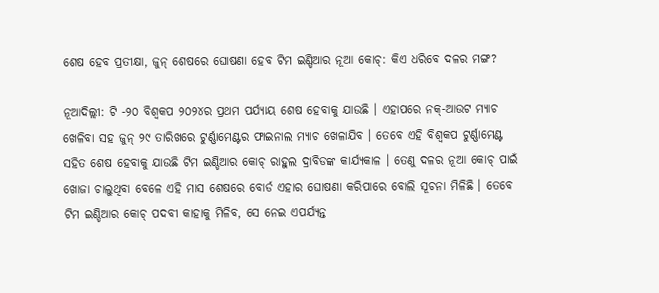ଶେଷ ହେବ ପ୍ରତୀକ୍ଷା, ଜୁନ୍ ଶେଷରେ ଘୋଷଣା ହେବ ଟିମ ଇଣ୍ଡିଆର ନୂଆ କୋଚ୍: କିଏ ଧରିବେ ଦଳର ମଙ୍ଗ?

ନୂଆଦିଲ୍ଲୀ: ଟି -୨୦ ବିଶ୍ୱକପ ୨୦୨୪ର ପ୍ରଥମ ପର୍ଯ୍ୟାୟ ଶେଷ ହେବାକୁ ଯାଉଛି । ଏହାପରେ ନକ୍-ଆଉଟ ମ୍ୟାଚ ଖେଳିବା ସହ ଜୁନ୍ ୨୯ ତାରିଖରେ ଟୁର୍ଣ୍ଣାମେଣ୍ଟର ଫାଇନାଲ ମ୍ୟାଚ ଖେଳାଯିବ । ତେବେ ଏହି ବିଶ୍ୱକପ ଟୁର୍ଣ୍ଣାମେଣ୍ଟ ସହିତ ଶେଷ ହେବାକୁ ଯାଉଛି ଟିମ ଇଣ୍ଡିଆର କୋଚ୍ ରାହୁଲ ଦ୍ରାବିଡଙ୍କ କାର୍ଯ୍ୟକାଳ । ତେଣୁ ଦଳର ନୂଆ କୋଚ୍ ପାଇଁ ଖୋଜା ଚାଲୁଥିବା ବେଳେ ଏହି ମାସ ଶେଷରେ ବୋର୍ଡ ଏହାର ଘୋଷଣା କରିପାରେ ବୋଲି ସୂଚନା ମିଳିଛି । ତେବେ ଟିମ ଇଣ୍ଡିଆର କୋଚ୍ ପଦବୀ କାହାକୁ ମିଳିବ, ସେ ନେଇ ଏପର୍ଯ୍ୟନ୍ତ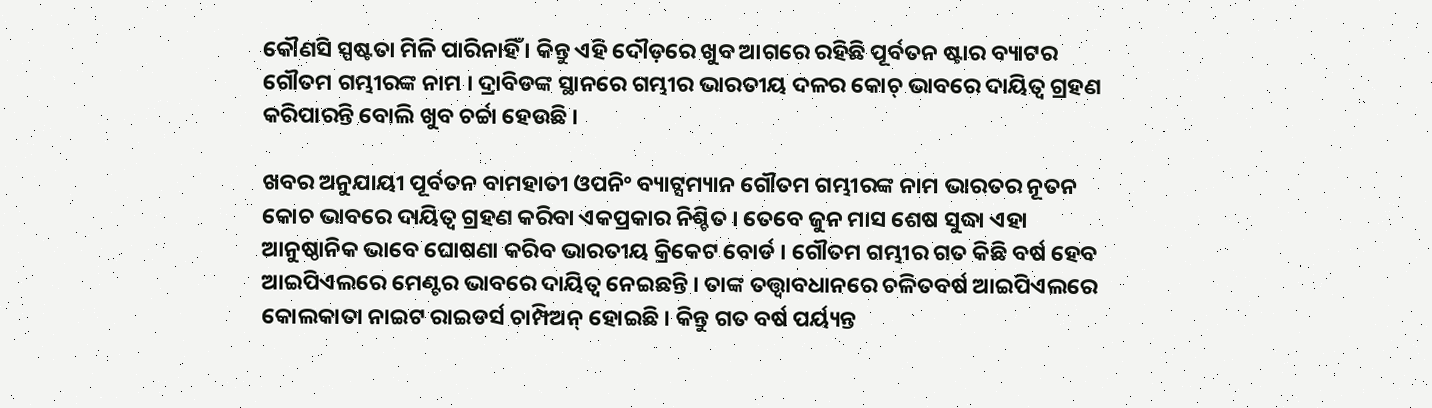କୌଣସି ସ୍ପଷ୍ଟତା ମିଳି ପାରିନାହିଁ । କିନ୍ତୁ ଏହି ଦୌଡ଼ରେ ଖୁବ ଆଗରେ ରହିଛି ପୂର୍ବତନ ଷ୍ଟାର ବ୍ୟାଟର ଗୌତମ ଗମ୍ଭୀରଙ୍କ ନାମ । ଦ୍ରାବିଡଙ୍କ ସ୍ଥାନରେ ଗମ୍ଭୀର ଭାରତୀୟ ଦଳର କୋଚ୍ ଭାବରେ ଦାୟିତ୍ୱ ଗ୍ରହଣ କରିପାରନ୍ତି ବୋଲି ଖୁବ ଚର୍ଚ୍ଚା ହେଉଛି ।

ଖବର ଅନୁଯାୟୀ ପୂର୍ବତନ ବାମହାତୀ ଓପନିଂ ବ୍ୟାଟ୍ସମ୍ୟାନ ଗୌତମ ଗମ୍ଭୀରଙ୍କ ନାମ ଭାରତର ନୂତନ କୋଚ ଭାବରେ ଦାୟିତ୍ୱ ଗ୍ରହଣ କରିବା ଏକପ୍ରକାର ନିଶ୍ଚିତ । ତେବେ ଜୁନ ମାସ ଶେଷ ସୁଦ୍ଧା ଏହା ଆନୁଷ୍ଠାନିକ ଭାବେ ଘୋଷଣା କରିବ ଭାରତୀୟ କ୍ରିକେଟ ବୋର୍ଡ । ଗୌତମ ଗମ୍ଭୀର ଗତ କିଛି ବର୍ଷ ହେବ ଆଇପିଏଲରେ ମେଣ୍ଟର ଭାବରେ ଦାୟିତ୍ୱ ନେଇଛନ୍ତି । ତାଙ୍କ ତତ୍ତ୍ୱାବଧାନରେ ଚଳିତବର୍ଷ ଆଇପିଏଲରେ କୋଲକାତା ନାଇଟ ରାଇଡର୍ସ ଚାମ୍ପିଅନ୍ ହୋଇଛି । କିନ୍ତୁ ଗତ ବର୍ଷ ପର୍ୟ୍ୟନ୍ତ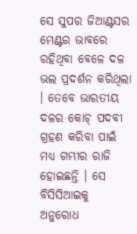ସେ ସୁପର ଜିଆଣ୍ଟସର ମେଣ୍ଟର ଭାବରେ ରହିଥିବା ବେଳେ ଦଳ ଭଲ ପ୍ରଦର୍ଶନ କରିଥିଲା । ତେବେ ଭାରତୀୟ ଦଳର କୋଚ୍ ପଦବୀ ଗ୍ରହଣ କରିବା ପାଇଁ ମଧ୍ୟ ଗମ୍ଭୀର ରାଜି ହୋଇଛନ୍ତି । ସେ ବିସିସିଆଇକୁ ଅନୁରୋଧ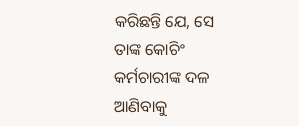କରିଛନ୍ତି ଯେ, ସେ ତାଙ୍କ କୋଚିଂ କର୍ମଚାରୀଙ୍କ ଦଳ ଆଣିବାକୁ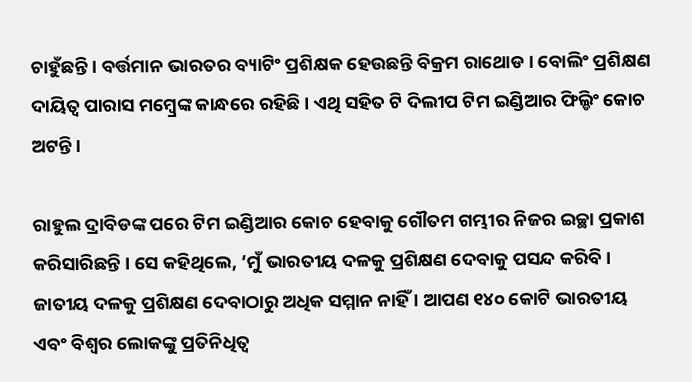ଚାହୁଁଛନ୍ତି । ବର୍ତ୍ତମାନ ଭାରତର ବ୍ୟାଟିଂ ପ୍ରଶିକ୍ଷକ ହେଉଛନ୍ତି ବିକ୍ରମ ରାଥୋଡ । ବୋଲିଂ ପ୍ରଶିକ୍ଷଣ ଦାୟିତ୍ୱ ପାରାସ ମମ୍ବ୍ରେଙ୍କ କାନ୍ଧରେ ରହିଛି । ଏଥି ସହିତ ଟି ଦିଲୀପ ଟିମ ଇଣ୍ଡିଆର ଫିଲ୍ଡିଂ କୋଚ ଅଟନ୍ତି ।

ରାହୁଲ ଦ୍ରାବିଡଙ୍କ ପରେ ଟିମ ଇଣ୍ଡିଆର କୋଚ ହେବାକୁ ଗୌତମ ଗମ୍ଭୀର ନିଜର ଇଚ୍ଛା ପ୍ରକାଶ କରିସାରିଛନ୍ତି । ସେ କହିଥିଲେ, ‘ମୁଁ ଭାରତୀୟ ଦଳକୁ ପ୍ରଶିକ୍ଷଣ ଦେବାକୁ ପସନ୍ଦ କରିବି । ଜାତୀୟ ଦଳକୁ ପ୍ରଶିକ୍ଷଣ ଦେବାଠାରୁ ଅଧିକ ସମ୍ମାନ ନାହିଁ । ଆପଣ ୧୪୦ କୋଟି ଭାରତୀୟ ଏବଂ ବିଶ୍ୱର ଲୋକଙ୍କୁ ପ୍ରତିନିଧିତ୍ୱ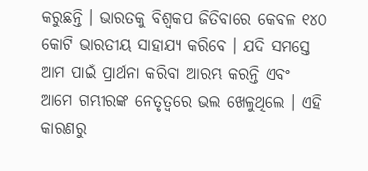କରୁଛନ୍ତି । ଭାରତକୁ ବିଶ୍ୱକପ ଜିତିବାରେ କେବଳ ୧୪୦ କୋଟି ଭାରତୀୟ ସାହାଯ୍ୟ କରିବେ । ଯଦି ସମସ୍ତେ ଆମ ପାଇଁ ପ୍ରାର୍ଥନା କରିବା ଆରମ୍ଭ କରନ୍ତି ଏବଂ ଆମେ ଗମ୍ଭୀରଙ୍କ ନେତୃତ୍ୱରେ ଭଲ ଖେଳୁଥିଲେ । ଏହି କାରଣରୁ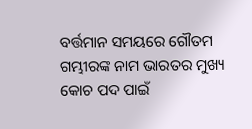ବର୍ତ୍ତମାନ ସମୟରେ ଗୌତମ ଗମ୍ଭୀରଙ୍କ ନାମ ଭାରତର ମୁଖ୍ୟ କୋଚ ପଦ ପାଇଁ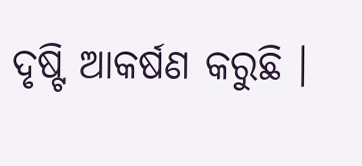ଦୃଷ୍ଟି ଆକର୍ଷଣ କରୁଛି ।